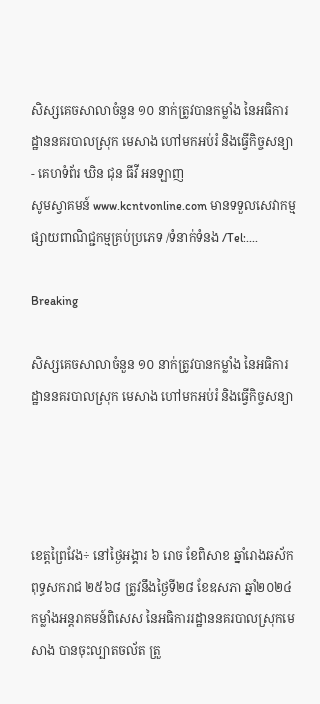សិស្សគេចសាលាចំនួន ១០ នាក់ត្រូវបានកម្លាំង នៃអធិការដ្ឋាននគរបាលស្រុក មេសាង ហៅមកអប់រំ និងធ្វើកិច្ចសន្យា - គេហទំព័រ ឃិន ជុន ធីវី អនឡាញ
សូមស្វាគមន៍ www.kcntvonline.com មានទទួលសេវាកម្ម ផ្សាយពាណិជ្ជកម្មគ្រប់ប្រភេទ /ទំនាក់ទំនង /Tel:....

Breaking

សិស្សគេចសាលាចំនួន ១០ នាក់ត្រូវបានកម្លាំង នៃអធិការដ្ឋាននគរបាលស្រុក មេសាង ហៅមកអប់រំ និងធ្វើកិច្ចសន្យា




ខេត្តព្រៃវែង÷ នៅថ្ងៃអង្គារ ៦ រោច ខែពិសាខ ឆ្នាំរោងឆស័ក ពុទ្ធសករាជ ២៥៦៨ ត្រូវនឹងថ្ងៃទី២៨ ខែឧសភា ឆ្នាំ២០២៤ កម្លាំងអន្តរាគមន៍ពិសេស នៃអធិការរដ្ឋាននគរបាលស្រុកមេសាង បានចុះល្បាតចល័ត ត្រួ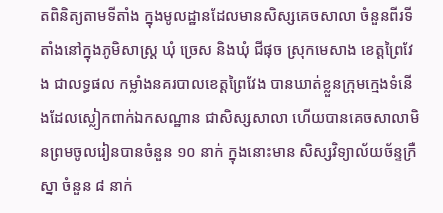តពិនិត្យតាមទីតាំង ក្នុងមូលដ្ឋានដែលមានសិស្សគេចសាលា ចំនួនពីរទីតាំងនៅក្នុងភូមិសាស្ត្រ ឃុំ ច្រេស និងឃុំ ជីផុច ស្រុកមេសាង ខេត្តព្រៃវែង ជាលទ្ធផល កម្លាំងនគរបាលខេត្តព្រៃវែង បានឃាត់ខ្លួនក្រុមក្មេងទំនើងដែលស្លៀកពាក់ឯកសណ្ឋាន ជាសិស្សសាលា ហើយបានគេចសាលាមិនព្រមចូលរៀនបានចំនួន ១០ នាក់ ក្នុងនោះមាន សិស្សវិទ្យាល័យច័ន្ទក្រឺស្នា ចំនួន ៨ នាក់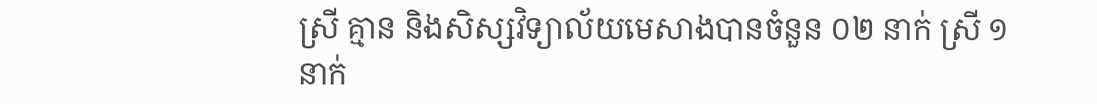ស្រី គ្មាន និងសិស្សវិទ្យាល័យមេសាងបានចំនួន ០២ នាក់ ស្រី ១នាក់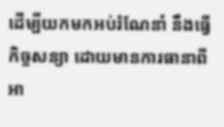ដើម្បីយកមកអប់រំណែនាំ នឹងធ្វើកិច្ចសន្យា ដោយមានការធានាពីអា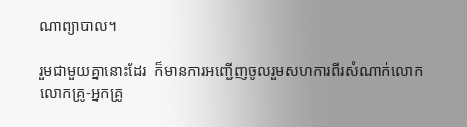ណាព្យាបាល។

រួមជាមួយគ្នានោះដែរ  ក៏មានការអញ្ជើញចូលរួមសហការពីរសំណាក់លោកលោកគ្រូ-អ្នកគ្រូ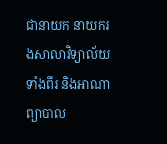ជានាយក នាយករងសាលាវិទ្យាល័យទាំងពីរ និងអាណាព្យាបាល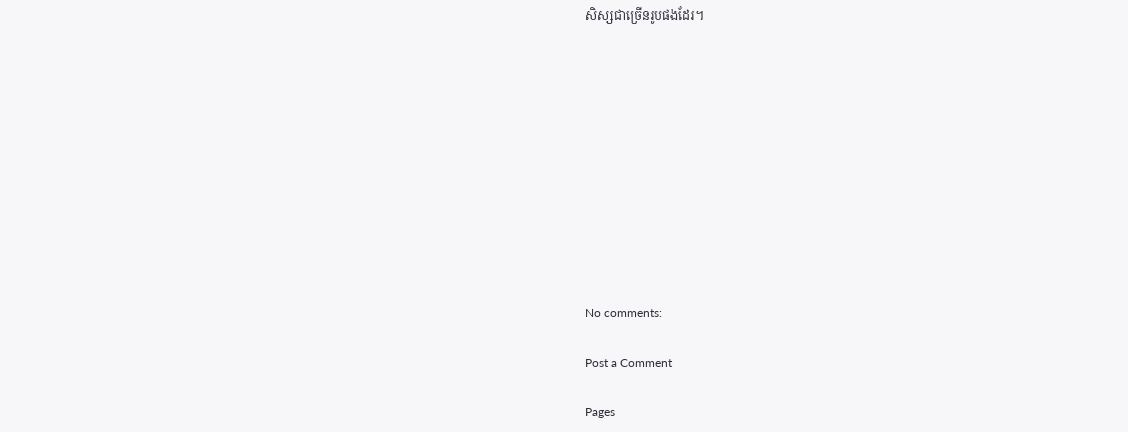សិស្សជាច្រើនរូបផងដែរ។











No comments:

Post a Comment

Pages